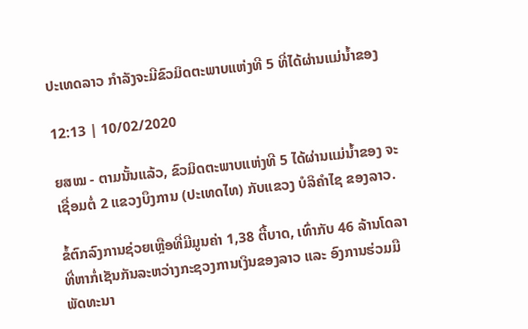ປະເທດລາວ ກຳລັງຈະມີຂົວມິດຕະພາບແຫ່ງທີ 5 ທີ່ໄດ້ຜ່ານແມ່ນໍ້າຂອງ

12:13 | 10/02/2020

ຍສໝ - ຕາມນັ້ນແລ້ວ, ຂົວມິດຕະພາບແຫ່ງທີ 5 ໄດ້ຜ່ານແມ່ນໍ້າຂອງ ຈະເຊື່ອມຕໍ່ 2 ແຂວງບຶງການ (ປະເທດໄທ) ກັບແຂວງ ບໍລິຄຳໄຊ ຂອງລາວ.

ຂໍ້ຕົກລົງການຊ່ວຍເຫຼືອທີ່ມີມູນຄ່າ 1,38 ຕື້ບາດ, ເທົ່າກັບ 46 ລ້ານໂດລາ ທີ່ຫາກໍ່ເຊັນກັນລະຫວ່າງກະຊວງການເງິນຂອງລາວ ແລະ ອົງການຮ່ວມມືພັດທະນາ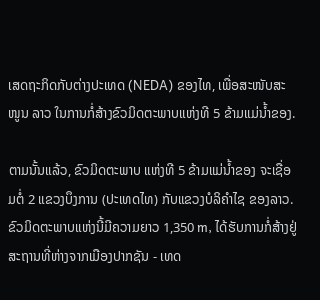ເສດຖະກິດກັບຕ່າງປະເທດ (NEDA) ຂອງໄທ, ເພື່ອສະໜັບສະໜູນ ລາວ ໃນການກໍ່ສ້າງຂົວມິດຕະພາບແຫ່ງທີ 5 ຂ້າມແມ່ນໍ້າຂອງ.

ຕາມນັ້ນແລ້ວ, ຂົວມິດຕະພາບ ແຫ່ງທີ 5 ຂ້າມແມ່ນ້ຳຂອງ ຈະເຊື່ອມຕໍ່ 2 ແຂວງບຶງການ (ປະເທດໄທ) ກັບແຂວງບໍລິຄຳໄຊ ຂອງລາວ. ຂົວມິດຕະພາບແຫ່ງນີ້ມີຄວາມຍາວ 1,350 m, ໄດ້ຮັບການກໍ່ສ້າງຢູ່ສະຖານທີ່ຫ່າງຈາກເມືອງປາກຊັນ - ເທດ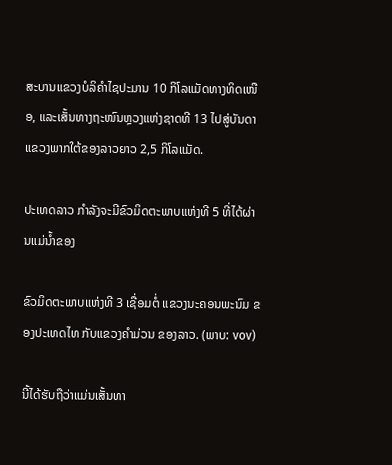ສະບານແຂວງບໍລິຄຳໄຊປະມານ 10 ກິໂລແມັດທາງທິດເໜືອ, ແລະເສັ້ນທາງຖະໜົນຫຼວງແຫ່ງຊາດທີ 13 ໄປສູ່ບັນດາແຂວງພາກໃຕ້ຂອງລາວຍາວ 2,5 ກິໂລແມັດ.

ປະເທດລາວ ກຳລັງຈະມີຂົວມິດຕະພາບແຫ່ງທີ 5 ທີ່ໄດ້ຜ່ານແມ່ນໍ້າຂອງ

ຂົວມິດຕະພາບແຫ່ງທີ 3 ເຊື່ອມຕໍ່ ແຂວງນະຄອນພະນົມ ຂອງປະເທດໄທ ກັບແຂວງຄຳມ່ວນ ຂອງລາວ. (ພາບ: vov)

ນີ້ໄດ້ຮັບຖືວ່າແມ່ນເສັ້ນທາ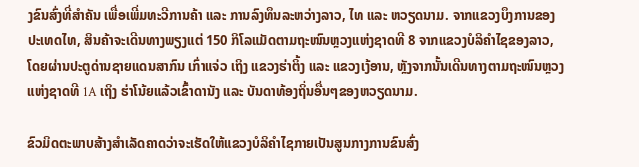ງຂົນສົ່ງທີ່ສຳຄັນ ເພື່ອເພີ່ມທະວີການຄ້າ ແລະ ການລົງທຶນລະຫວ່າງລາວ, ໄທ ແລະ ຫວຽດນາມ. ຈາກແຂວງບຶງການຂອງປະເທດໄທ, ສິນຄ້າຈະເດີນທາງພຽງແຕ່ 150 ກິໂລແມັດຕາມຖະໜົນຫຼວງແຫ່ງຊາດທີ 8 ຈາກແຂວງບໍລິຄຳໄຊຂອງລາວ, ໂດຍຜ່ານປະຕູດ່ານຊາຍແດນສາກົນ ເກົ່າແຈ່ວ ເຖິງ ແຂວງຮ່າຕິ້ງ ແລະ ແຂວງເງ້ອານ, ຫຼັງຈາກນັ້ນເດີນທາງຕາມຖະໜົນຫຼວງແຫ່ງຊາດທີ 1A ເຖິງ ຮ່າໂນ້ຍແລ້ວເຂົ້າດານັງ ແລະ ບັນດາທ້ອງຖິ່ນອື່ນໆຂອງຫວຽດນາມ.

ຂົວມິດຕະພາບສ້າງສຳເລັດຄາດວ່າຈະເຮັດໃຫ້ແຂວງບໍລິຄຳໄຊກາຍເປັນສູນກາງການຂົນສົ່ງ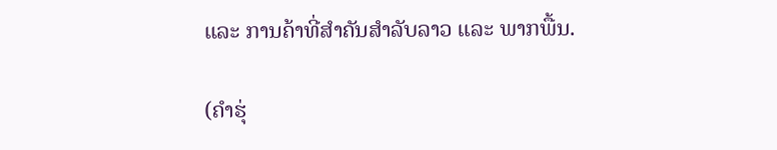ແລະ ການຄ້າທີ່ສຳຄັນສຳລັບລາວ ແລະ ພາກພື້ນ.

(ຄຳຮຸ່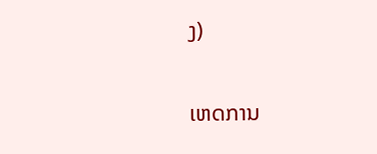ງ)

ເຫດການ